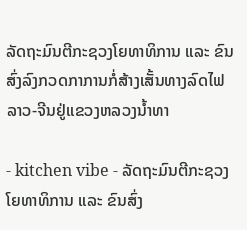ລັດຖະມົນຕີກະຊວງໂຍທາທິການ ແລະ ຂົນສົ່ງລົງກວດກາການກໍ່ສ້າງເສັ້ນທາງລົດໄຟລາວ-ຈີນຢູ່ແຂວງຫລວງນ້ຳທາ

- kitchen vibe - ລັດຖະມົນຕີກະຊວງໂຍທາທິການ ແລະ ຂົນສົ່ງ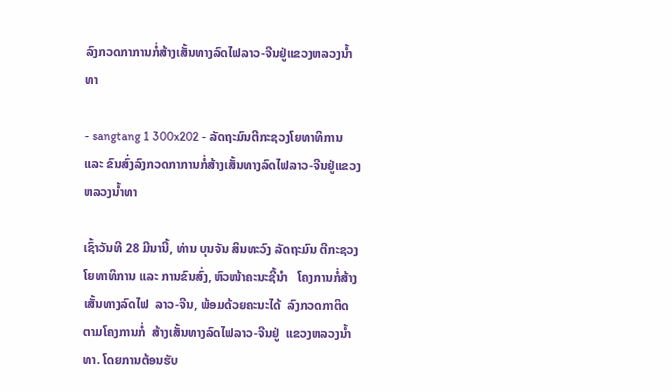ລົງກວດກາການກໍ່ສ້າງເສັ້ນທາງລົດໄຟລາວ-ຈີນຢູ່ແຂວງຫລວງນ້ຳທາ

- sangtang 1 300x202 - ລັດຖະມົນຕີກະຊວງໂຍທາທິການ ແລະ ຂົນສົ່ງລົງກວດກາການກໍ່ສ້າງເສັ້ນທາງລົດໄຟລາວ-ຈີນຢູ່ແຂວງຫລວງນ້ຳທາ

ເຊົ້າວັນທີ 28 ມີນານີ້, ທ່ານ ບຸນຈັນ ສິນທະວົງ ລັດຖະມົນ ຕີກະຊວງໂຍທາທິການ ແລະ ການຂົນສົ່ງ, ຫົວໜ້າຄະນະຊີ້ນຳ   ໂຄງການກໍ່ສ້າງເສັ້ນທາງລົດໄຟ  ລາວ-ຈີນ, ພ້ອມດ້ວຍຄະນະໄດ້  ລົງກວດກາຕິດຕາມໂຄງການກໍ່  ສ້າງເສັ້ນທາງລົດໄຟລາວ-ຈີນຢູ່  ແຂວງຫລວງນ້ຳທາ. ໂດຍການຕ້ອນຮັບ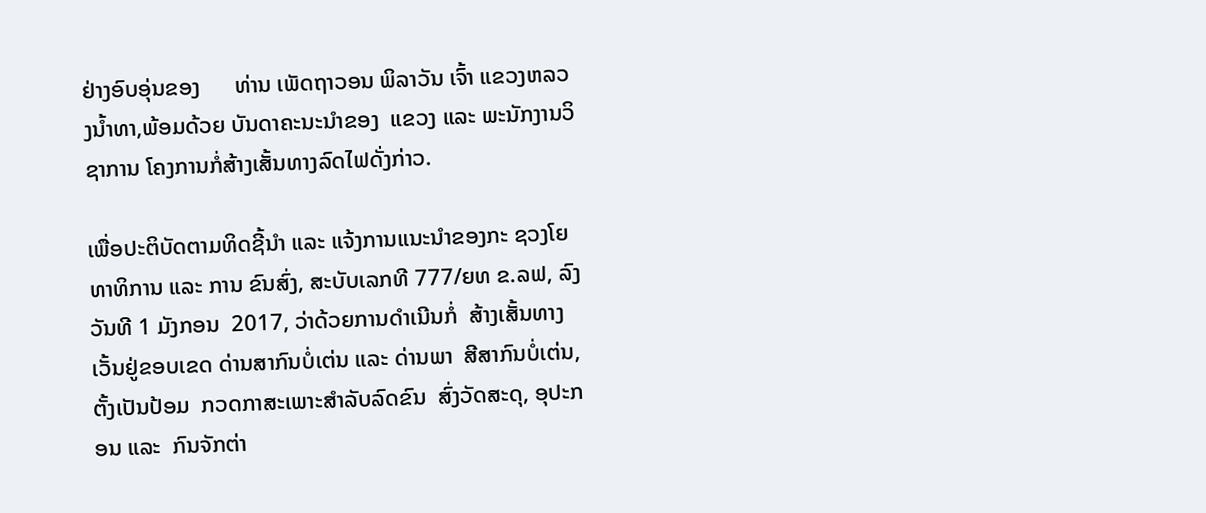ຢ່າງອົບອຸ່ນຂອງ      ທ່ານ ເພັດຖາວອນ ພິລາວັນ ເຈົ້າ ແຂວງຫລວງນ້ຳທາ,ພ້ອມດ້ວຍ ບັນດາຄະນະນຳຂອງ  ແຂວງ ແລະ ພະນັກງານວິຊາການ ໂຄງການກໍ່ສ້າງເສັ້ນທາງລົດໄຟດັ່ງກ່າວ.

ເພື່ອປະຕິບັດຕາມທິດຊີ້ນຳ ແລະ ແຈ້ງການແນະນຳຂອງກະ ຊວງໂຍທາທິການ ແລະ ການ ຂົນສົ່ງ, ສະບັບເລກທີ 777/ຍທ ຂ.ລຟ, ລົງວັນທີ 1 ມັງກອນ  2017, ວ່າດ້ວຍການດຳເນີນກໍ່  ສ້າງເສັ້ນທາງເວັ້ນຢູ່ຂອບເຂດ ດ່ານສາກົນບໍ່ເຕ່ນ ແລະ ດ່ານພາ  ສີສາກົນບໍ່ເຕ່ນ, ຕັ້ງເປັນປ້ອມ  ກວດກາສະເພາະສຳລັບລົດຂົນ  ສົ່ງວັດສະດຸ, ອຸປະກອນ ແລະ  ກົນຈັກຕ່າ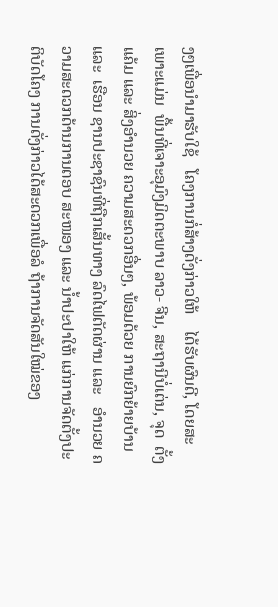ງໆເພື່ອນຳມາຮັບໃຊ້   ໂຄງການກໍ່ສ້າງດັ່ງກ່າວໃຫ້    ໄດ້ຮັບຜົນດີ, ໂດຍສະເພາະແມ່ນ  ພື້ນທີ່ເຈາະອຸມົງມິດຕະພາບ ລາວ- ຈີນ, ສະຖານີບໍ່ເຕ່ນ, ຈຸດ  ຕັ້ງແຄ້ມ ແລະ ສິ່ງອຳນວຍ ຄວາມສະດວກອື່ນໆ, ພ້ອມດ້ວຍ ການຍົກຍ້າຍບ້ານ ແລະ  ເຮືອນ ຊານປະຊາຊົນທີ່ຖືກເສັ້ນທາງ ລົດໄຟຕັດຜ່ານ ແລະ   ອຳນວຍ ຄວາມສະດວກດ້ານການຕອບ ສະໜອງ ແລະ ນ້ຳປະປາໃຫ້ ແກ່ການຈັດຕັ້ງປະຕິບັດໂຄງ ການດັ່ງກ່າວໄດ້ສະດວກເພື່ອລໍ ຖ້າການຈັດສັນໃໝ່ຂອງ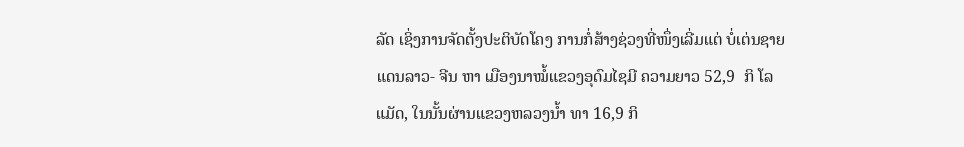ລັດ ເຊິ່ງການຈັດຕັ້ງປະຕິບັດໂຄງ ການກໍ່ສ້າງຊ່ວງທີ່ໜຶ່ງເລີ່ມແຕ່ ບໍ່ເຕ່ນຊາຍແດນລາວ- ຈີນ ຫາ ເມືອງນາໝໍ້ແຂວງອຸດົມໄຊມີ ຄວາມຍາວ 52,9  ກິ ໂລແມັດ, ໃນນັ້ນຜ່ານແຂວງຫລວງນ້ຳ ທາ 16,9 ກິ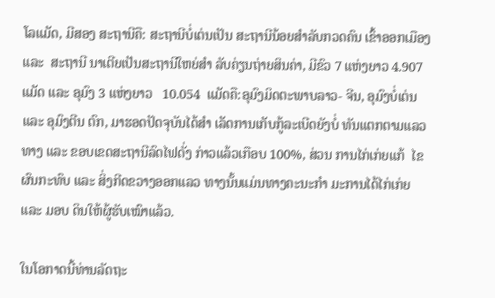ໂລແມັດ, ມີສອງ ສະຖານີຄື: ສະຖານີບໍ່ເຕ່ນເປັນ ສະຖານີນ້ອຍສຳລັບກວດຄົນ ເຂົ້າອອກເມືອງ ແລະ  ສະຖານີ ນາເຕີຍເປັນສະຖານີໃຫຍ່ສຳ ລັບຄ່ຽນຖ່າຍສິນຄ່າ, ມີຂົວ 7 ແຫ່ງຍາວ 4.907   ແມັດ ແລະ ອຸມົງ 3 ແຫ່ງຍາວ   10.054  ແມັດຄື:ອຸມົງມິດຕະພາບລາວ- ຈີນ, ອຸມົງບໍ່ເຕ່ນ  ແລະ ອຸມົງຕີນ ຕົກ, ມາຮອດປັດຈຸບັນໄດ້ສຳ ເລັດການເກັບກູ້ລະເບີດຍັງບໍ່ ທັນແຕກຕາມແລວທາງ ແລະ ຂອບເຂດສະຖານີລົດໄຟດັ່ງ ກ່າວແລ້ວເກືອບ 100%, ສ່ວນ ການໄກ່ເກ່ຍແກ້  ໄຂຜົນກະທົບ ແລະ ສິ່ງກີດຂວາງອອກແລວ ທາງນັ້ນແມ່ນທາງຄະນະກຳ ມະການໄດ້ໄກ່ເກ່ຍ ແລະ ມອບ ດິນໃຫ້ຜູ້ຮັບເໝົາແລ້ວ.

ໃນໂອກາດນີ້ທ່ານລັດຖະ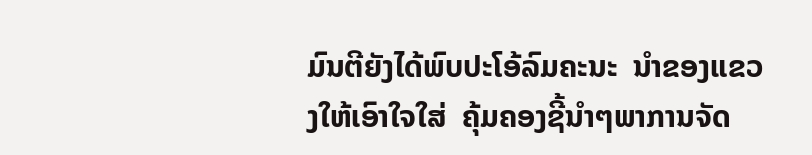ມົນຕີຍັງໄດ້ພົບປະໂອ້ລົມຄະນະ  ນຳຂອງແຂວງໃຫ້ເອົາໃຈໃສ່  ຄຸ້ມຄອງຊີ້ນຳໆພາການຈັດ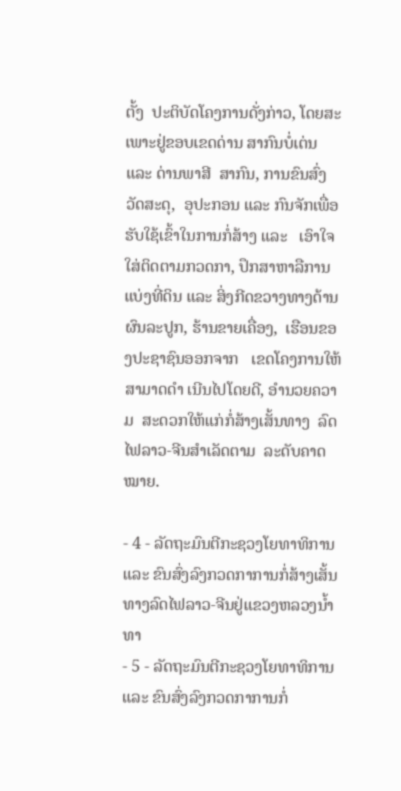ຕັ້ງ  ປະຕິບັດໂຄງການດັ່ງກ່າວ, ໂດຍສະເພາະຢູ່ຂອບເຂດດ່ານ ສາກົນບໍ່ເຕ່ນ ແລະ ດ່ານພາສີ  ສາກົນ, ການຂົນສົ່ງວັດສະດຸ,  ອຸປະກອນ ແລະ ກົນຈັກເພື່ອ  ຮັບໃຊ້ເຂົ້າໃນການກໍ່ສ້າງ ແລະ   ເອົາໃຈໃສ່ຕິດຕາມກວດກາ, ປຶກສາຫາລືການແບ່ງທີ່ດິນ ແລະ ສິ່ງກີດຂວາງທາງດ້ານ ຜົນລະປູກ, ຮ້ານຂາຍເຄື່ອງ,  ເຮືອນຂອງປະຊາຊົນອອກຈາກ   ເຂດໂຄງການໃຫ້ສາມາດດຳ ເນີນໄປໂດຍດີ, ອຳນວຍຄວາມ  ສະດວກໃຫ້ແກ່ກໍ່ສ້າງເສັ້ນທາງ  ລົດໄຟລາວ-ຈີນສຳເລັດຕາມ  ລະດັບຄາດໝາຍ.

- 4 - ລັດຖະມົນຕີກະຊວງໂຍທາທິການ ແລະ ຂົນສົ່ງລົງກວດກາການກໍ່ສ້າງເສັ້ນທາງລົດໄຟລາວ-ຈີນຢູ່ແຂວງຫລວງນ້ຳທາ
- 5 - ລັດຖະມົນຕີກະຊວງໂຍທາທິການ ແລະ ຂົນສົ່ງລົງກວດກາການກໍ່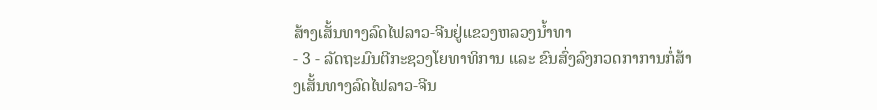ສ້າງເສັ້ນທາງລົດໄຟລາວ-ຈີນຢູ່ແຂວງຫລວງນ້ຳທາ
- 3 - ລັດຖະມົນຕີກະຊວງໂຍທາທິການ ແລະ ຂົນສົ່ງລົງກວດກາການກໍ່ສ້າງເສັ້ນທາງລົດໄຟລາວ-ຈີນ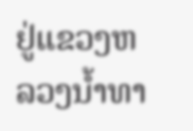ຢູ່ແຂວງຫລວງນ້ຳທາ